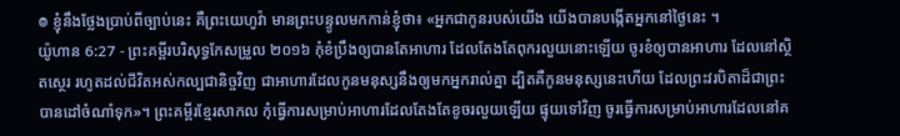៙ ខ្ញុំនឹងថ្លែងប្រាប់ពីច្បាប់នេះ គឺព្រះយេហូវ៉ា មានព្រះបន្ទូលមកកាន់ខ្ញុំថា៖ «អ្នកជាកូនរបស់យើង យើងបានបង្កើតអ្នកនៅថ្ងៃនេះ ។
យ៉ូហាន 6:27 - ព្រះគម្ពីរបរិសុទ្ធកែសម្រួល ២០១៦ កុំខំប្រឹងឲ្យបានតែអាហារ ដែលតែងតែពុករលួយនោះឡើយ ចូរខំឲ្យបានអាហារ ដែលនៅស្ថិតស្ថេរ រហូតដល់ជីវិតអស់កល្បជានិច្ចវិញ ជាអាហារដែលកូនមនុស្សនឹងឲ្យមកអ្នករាល់គ្នា ដ្បិតគឺកូនមនុស្សនេះហើយ ដែលព្រះវរបិតាដ៏ជាព្រះបានដៅចំណាំទុក»។ ព្រះគម្ពីរខ្មែរសាកល កុំធ្វើការសម្រាប់អាហារដែលតែងតែខូចរលួយឡើយ ផ្ទុយទៅវិញ ចូរធ្វើការសម្រាប់អាហារដែលនៅគ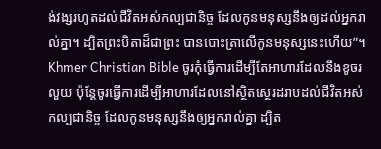ង់វង្សរហូតដល់ជីវិតអស់កល្បជានិច្ច ដែលកូនមនុស្សនឹងឲ្យដល់អ្នករាល់គ្នា។ ដ្បិតព្រះបិតាដ៏ជាព្រះ បានបោះត្រាលើកូនមនុស្សនេះហើយ”។ Khmer Christian Bible ចូរកុំធ្វើការដើម្បីតែអាហារដែលនឹងខូចរលួយ ប៉ុន្ដែចូរធ្វើការដើម្បីអាហារដែលនៅស្ថិតស្ថេរដរាបដល់ជីវិតអស់កល្បជានិច្ច ដែលកូនមនុស្សនឹងឲ្យអ្នករាល់គ្នា ដ្បិត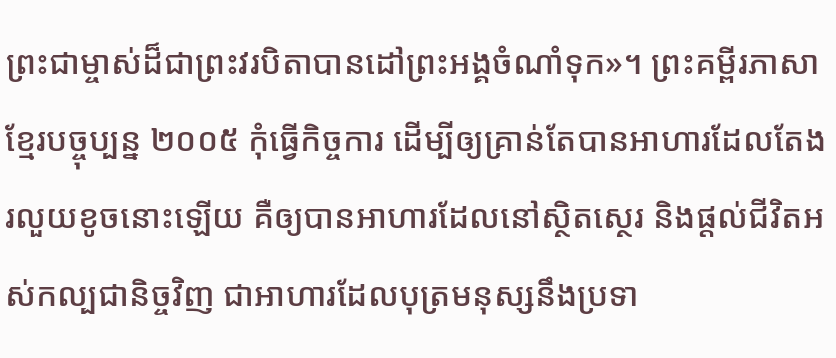ព្រះជាម្ចាស់ដ៏ជាព្រះវរបិតាបានដៅព្រះអង្គចំណាំទុក»។ ព្រះគម្ពីរភាសាខ្មែរបច្ចុប្បន្ន ២០០៥ កុំធ្វើកិច្ចការ ដើម្បីឲ្យគ្រាន់តែបានអាហារដែលតែងរលួយខូចនោះឡើយ គឺឲ្យបានអាហារដែលនៅស្ថិតស្ថេរ និងផ្ដល់ជីវិតអស់កល្បជានិច្ចវិញ ជាអាហារដែលបុត្រមនុស្សនឹងប្រទា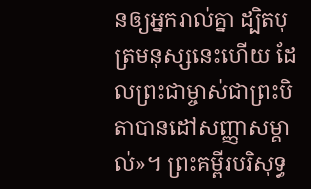នឲ្យអ្នករាល់គ្នា ដ្បិតបុត្រមនុស្សនេះហើយ ដែលព្រះជាម្ចាស់ជាព្រះបិតាបានដៅសញ្ញាសម្គាល់»។ ព្រះគម្ពីរបរិសុទ្ធ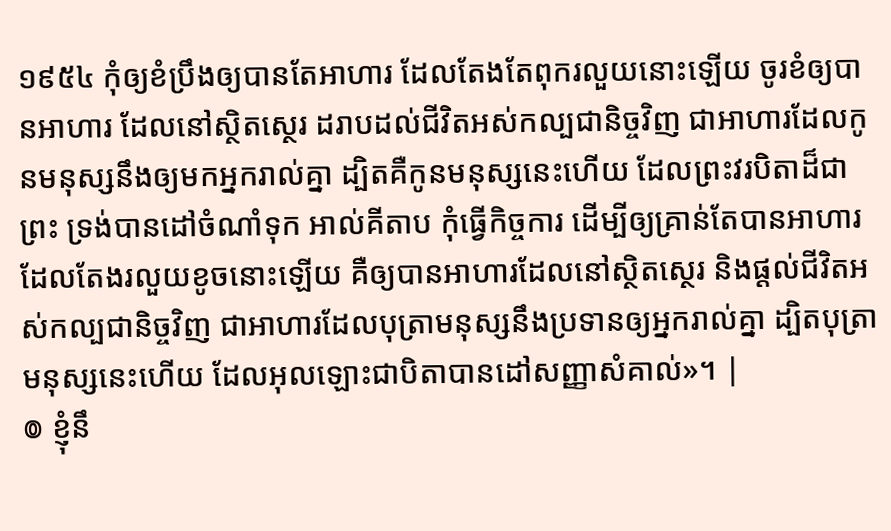១៩៥៤ កុំឲ្យខំប្រឹងឲ្យបានតែអាហារ ដែលតែងតែពុករលួយនោះឡើយ ចូរខំឲ្យបានអាហារ ដែលនៅស្ថិតស្ថេរ ដរាបដល់ជីវិតអស់កល្បជានិច្ចវិញ ជាអាហារដែលកូនមនុស្សនឹងឲ្យមកអ្នករាល់គ្នា ដ្បិតគឺកូនមនុស្សនេះហើយ ដែលព្រះវរបិតាដ៏ជាព្រះ ទ្រង់បានដៅចំណាំទុក អាល់គីតាប កុំធ្វើកិច្ចការ ដើម្បីឲ្យគ្រាន់តែបានអាហារ ដែលតែងរលួយខូចនោះឡើយ គឺឲ្យបានអាហារដែលនៅស្ថិតស្ថេរ និងផ្ដល់ជីវិតអស់កល្បជានិច្ចវិញ ជាអាហារដែលបុត្រាមនុស្សនឹងប្រទានឲ្យអ្នករាល់គ្នា ដ្បិតបុត្រាមនុស្សនេះហើយ ដែលអុលឡោះជាបិតាបានដៅសញ្ញាសំគាល់»។ |
៙ ខ្ញុំនឹ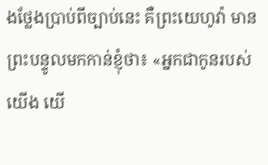ងថ្លែងប្រាប់ពីច្បាប់នេះ គឺព្រះយេហូវ៉ា មានព្រះបន្ទូលមកកាន់ខ្ញុំថា៖ «អ្នកជាកូនរបស់យើង យើ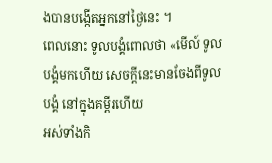ងបានបង្កើតអ្នកនៅថ្ងៃនេះ ។
ពេលនោះ ទូលបង្គំពោលថា «មើល៍ ទូលបង្គំមកហើយ សេចក្ដីនេះមានចែងពីទូលបង្គំ នៅក្នុងគម្ពីរហើយ
អស់ទាំងកិ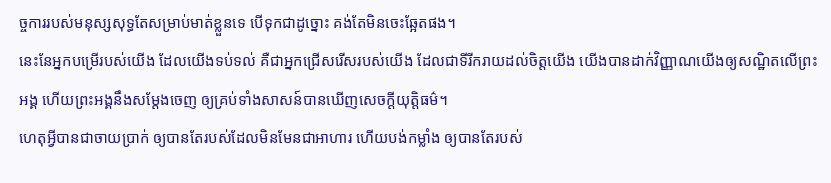ច្ចការរបស់មនុស្សសុទ្ធតែសម្រាប់មាត់ខ្លួនទេ បើទុកជាដូច្នោះ គង់តែមិនចេះឆ្អែតផង។
នេះនែអ្នកបម្រើរបស់យើង ដែលយើងទប់ទល់ គឺជាអ្នកជ្រើសរើសរបស់យើង ដែលជាទីរីករាយដល់ចិត្តយើង យើងបានដាក់វិញ្ញាណយើងឲ្យសណ្ឋិតលើព្រះអង្គ ហើយព្រះអង្គនឹងសម្ដែងចេញ ឲ្យគ្រប់ទាំងសាសន៍បានឃើញសេចក្ដីយុត្តិធម៌។
ហេតុអ្វីបានជាចាយប្រាក់ ឲ្យបានតែរបស់ដែលមិនមែនជាអាហារ ហើយបង់កម្លាំង ឲ្យបានតែរបស់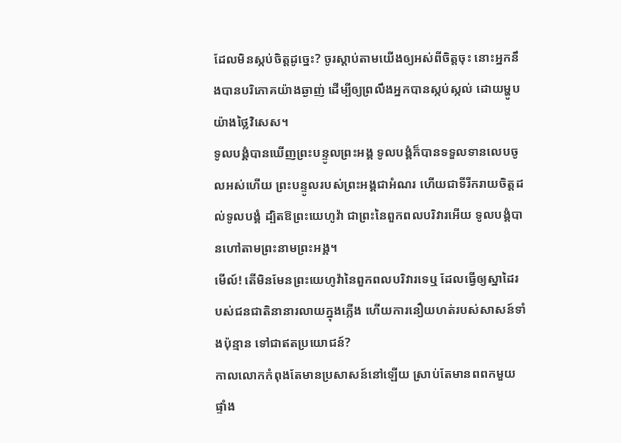ដែលមិនស្កប់ចិត្តដូច្នេះ? ចូរស្តាប់តាមយើងឲ្យអស់ពីចិត្តចុះ នោះអ្នកនឹងបានបរិភោគយ៉ាងឆ្ងាញ់ ដើម្បីឲ្យព្រលឹងអ្នកបានស្កប់ស្កល់ ដោយម្ហូបយ៉ាងថ្លៃវិសេស។
ទូលបង្គំបានឃើញព្រះបន្ទូលព្រះអង្គ ទូលបង្គំក៏បានទទួលទានលេបចូលអស់ហើយ ព្រះបន្ទូលរបស់ព្រះអង្គជាអំណរ ហើយជាទីរីករាយចិត្តដល់ទូលបង្គំ ដ្បិតឱព្រះយេហូវ៉ា ជាព្រះនៃពួកពលបរិវារអើយ ទូលបង្គំបានហៅតាមព្រះនាមព្រះអង្គ។
មើល៍! តើមិនមែនព្រះយេហូវ៉ានៃពួកពលបរិវារទេឬ ដែលធ្វើឲ្យស្នាដៃរបស់ជនជាតិនានារលាយក្នុងភ្លើង ហើយការនឿយហត់របស់សាសន៍ទាំងប៉ុន្មាន ទៅជាឥតប្រយោជន៍?
កាលលោកកំពុងតែមានប្រសាសន៍នៅឡើយ ស្រាប់តែមានពពកមួយផ្ទាំង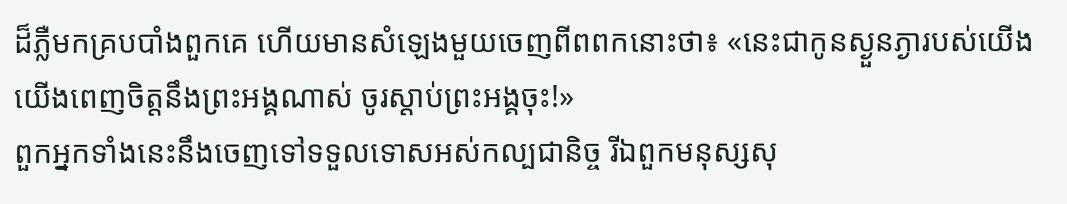ដ៏ភ្លឺមកគ្របបាំងពួកគេ ហើយមានសំឡេងមួយចេញពីពពកនោះថា៖ «នេះជាកូនស្ងួនភ្ងារបស់យើង យើងពេញចិត្តនឹងព្រះអង្គណាស់ ចូរស្តាប់ព្រះអង្គចុះ!»
ពួកអ្នកទាំងនេះនឹងចេញទៅទទួលទោសអស់កល្បជានិច្ច រីឯពួកមនុស្សសុ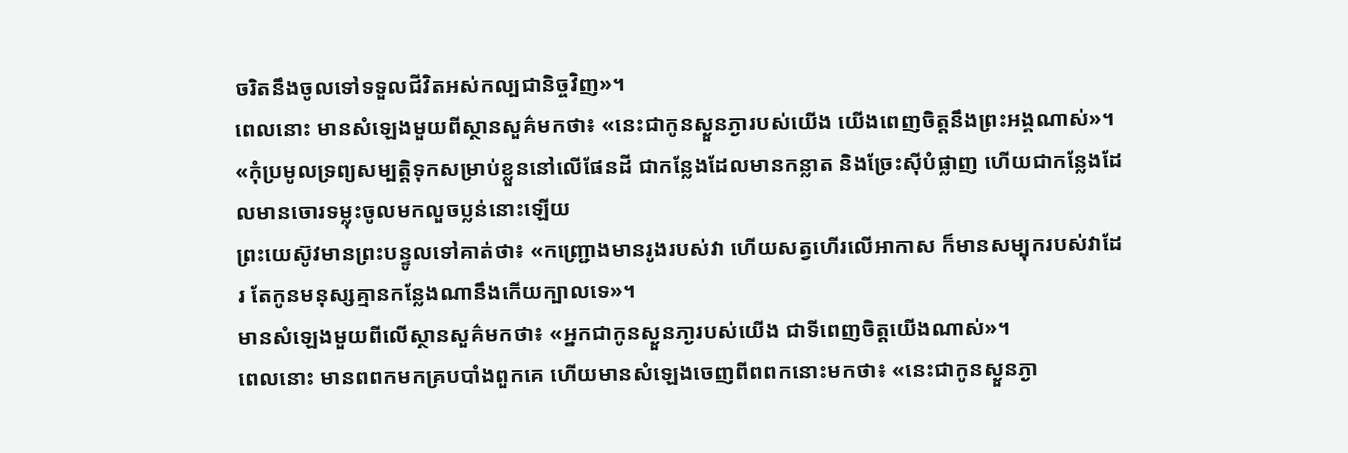ចរិតនឹងចូលទៅទទួលជីវិតអស់កល្បជានិច្ចវិញ»។
ពេលនោះ មានសំឡេងមួយពីស្ថានសួគ៌មកថា៖ «នេះជាកូនស្ងួនភ្ងារបស់យើង យើងពេញចិត្តនឹងព្រះអង្គណាស់»។
«កុំប្រមូលទ្រព្យសម្បត្តិទុកសម្រាប់ខ្លួននៅលើផែនដី ជាកន្លែងដែលមានកន្លាត និងច្រែះស៊ីបំផ្លាញ ហើយជាកន្លែងដែលមានចោរទម្លុះចូលមកលួចប្លន់នោះឡើយ
ព្រះយេស៊ូវមានព្រះបន្ទូលទៅគាត់ថា៖ «កញ្ជ្រោងមានរូងរបស់វា ហើយសត្វហើរលើអាកាស ក៏មានសម្បុករបស់វាដែរ តែកូនមនុស្សគ្មានកន្លែងណានឹងកើយក្បាលទេ»។
មានសំឡេងមួយពីលើស្ថានសួគ៌មកថា៖ «អ្នកជាកូនស្ងួនភា្ងរបស់យើង ជាទីពេញចិត្តយើងណាស់»។
ពេលនោះ មានពពកមកគ្របបាំងពួកគេ ហើយមានសំឡេងចេញពីពពកនោះមកថា៖ «នេះជាកូនស្ងួនភ្ងា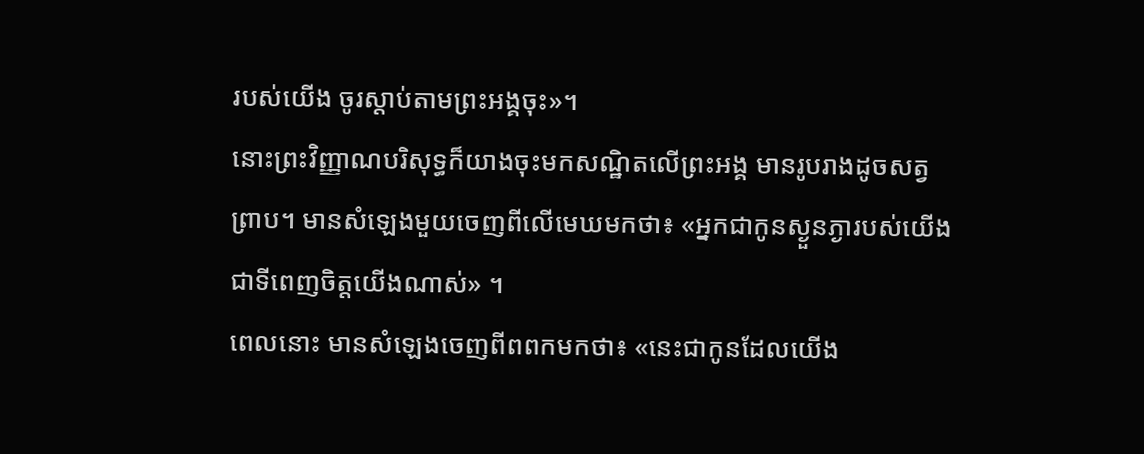របស់យើង ចូរស្តាប់តាមព្រះអង្គចុះ»។
នោះព្រះវិញ្ញាណបរិសុទ្ធក៏យាងចុះមកសណ្ឋិតលើព្រះអង្គ មានរូបរាងដូចសត្វព្រាប។ មានសំឡេងមួយចេញពីលើមេឃមកថា៖ «អ្នកជាកូនស្ងួនភ្ងារបស់យើង ជាទីពេញចិត្តយើងណាស់» ។
ពេលនោះ មានសំឡេងចេញពីពពកមកថា៖ «នេះជាកូនដែលយើង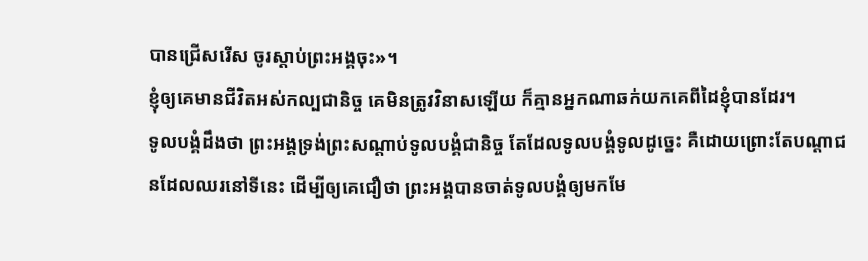បានជ្រើសរើស ចូរស្តាប់ព្រះអង្គចុះ»។
ខ្ញុំឲ្យគេមានជីវិតអស់កល្បជានិច្ច គេមិនត្រូវវិនាសឡើយ ក៏គ្មានអ្នកណាឆក់យកគេពីដៃខ្ញុំបានដែរ។
ទូលបង្គំដឹងថា ព្រះអង្គទ្រង់ព្រះសណ្ដាប់ទូលបង្គំជានិច្ច តែដែលទូលបង្គំទូលដូច្នេះ គឺដោយព្រោះតែបណ្តាជនដែលឈរនៅទីនេះ ដើម្បីឲ្យគេជឿថា ព្រះអង្គបានចាត់ទូលបង្គំឲ្យមកមែ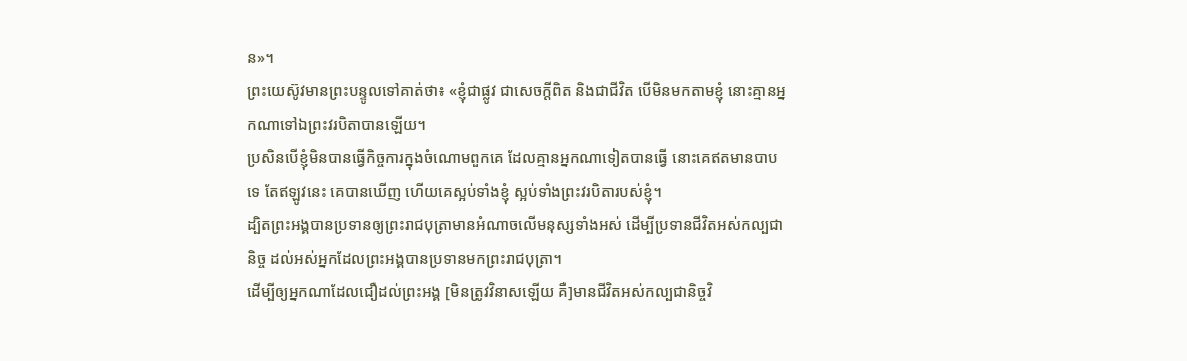ន»។
ព្រះយេស៊ូវមានព្រះបន្ទូលទៅគាត់ថា៖ «ខ្ញុំជាផ្លូវ ជាសេចក្តីពិត និងជាជីវិត បើមិនមកតាមខ្ញុំ នោះគ្មានអ្នកណាទៅឯព្រះវរបិតាបានឡើយ។
ប្រសិនបើខ្ញុំមិនបានធ្វើកិច្ចការក្នុងចំណោមពួកគេ ដែលគ្មានអ្នកណាទៀតបានធ្វើ នោះគេឥតមានបាបទេ តែឥឡូវនេះ គេបានឃើញ ហើយគេស្អប់ទាំងខ្ញុំ ស្អប់ទាំងព្រះវរបិតារបស់ខ្ញុំ។
ដ្បិតព្រះអង្គបានប្រទានឲ្យព្រះរាជបុត្រាមានអំណាចលើមនុស្សទាំងអស់ ដើម្បីប្រទានជីវិតអស់កល្បជានិច្ច ដល់អស់អ្នកដែលព្រះអង្គបានប្រទានមកព្រះរាជបុត្រា។
ដើម្បីឲ្យអ្នកណាដែលជឿដល់ព្រះអង្គ [មិនត្រូវវិនាសឡើយ គឺ]មានជីវិតអស់កល្បជានិច្ចវិ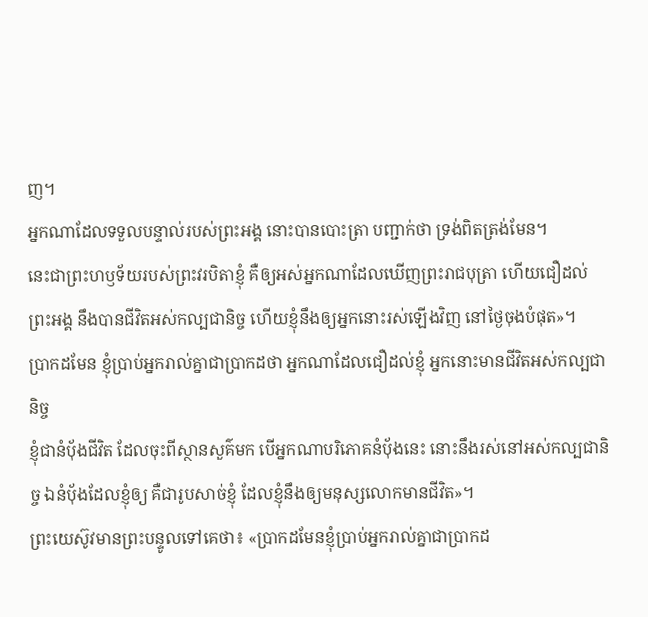ញ។
អ្នកណាដែលទទួលបន្ទាល់របស់ព្រះអង្គ នោះបានបោះត្រា បញ្ជាក់ថា ទ្រង់ពិតត្រង់មែន។
នេះជាព្រះហឫទ័យរបស់ព្រះវរបិតាខ្ញុំ គឺឲ្យអស់អ្នកណាដែលឃើញព្រះរាជបុត្រា ហើយជឿដល់ព្រះអង្គ នឹងបានជីវិតអស់កល្បជានិច្ច ហើយខ្ញុំនឹងឲ្យអ្នកនោះរស់ឡើងវិញ នៅថ្ងៃចុងបំផុត»។
ប្រាកដមែន ខ្ញុំប្រាប់អ្នករាល់គ្នាជាប្រាកដថា អ្នកណាដែលជឿដល់ខ្ញុំ អ្នកនោះមានជីវិតអស់កល្បជានិច្ច
ខ្ញុំជានំបុ័ងជីវិត ដែលចុះពីស្ថានសួគ៌មក បើអ្នកណាបរិភោគនំបុ័ងនេះ នោះនឹងរស់នៅអស់កល្បជានិច្ច ឯនំបុ័ងដែលខ្ញុំឲ្យ គឺជារូបសាច់ខ្ញុំ ដែលខ្ញុំនឹងឲ្យមនុស្សលោកមានជីវិត»។
ព្រះយេស៊ូវមានព្រះបន្ទូលទៅគេថា៖ «ប្រាកដមែនខ្ញុំប្រាប់អ្នករាល់គ្នាជាប្រាកដ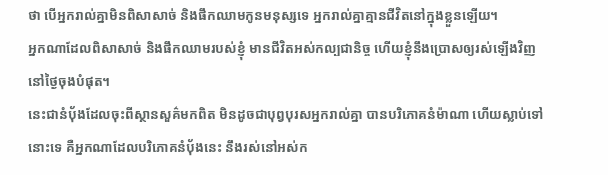ថា បើអ្នករាល់គ្នាមិនពិសាសាច់ និងផឹកឈាមកូនមនុស្សទេ អ្នករាល់គ្នាគ្មានជីវិតនៅក្នុងខ្លួនឡើយ។
អ្នកណាដែលពិសាសាច់ និងផឹកឈាមរបស់ខ្ញុំ មានជីវិតអស់កល្បជានិច្ច ហើយខ្ញុំនឹងប្រោសឲ្យរស់ឡើងវិញ នៅថ្ងៃចុងបំផុត។
នេះជានំបុ័ងដែលចុះពីស្ថានសួគ៌មកពិត មិនដូចជាបុព្វបុរសអ្នករាល់គ្នា បានបរិភោគនំម៉ាណា ហើយស្លាប់ទៅនោះទេ គឺអ្នកណាដែលបរិភោគនំបុ័ងនេះ នឹងរស់នៅអស់ក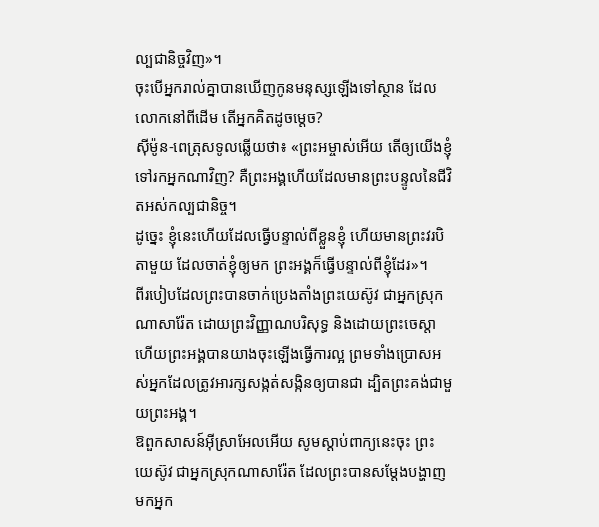ល្បជានិច្ចវិញ»។
ចុះបើអ្នករាល់គ្នាបានឃើញកូនមនុស្សឡើងទៅស្ថាន ដែលលោកនៅពីដើម តើអ្នកគិតដូចម្តេច?
ស៊ីម៉ូន-ពេត្រុសទូលឆ្លើយថា៖ «ព្រះអម្ចាស់អើយ តើឲ្យយើងខ្ញុំទៅរកអ្នកណាវិញ? គឺព្រះអង្គហើយដែលមានព្រះបន្ទូលនៃជីវិតអស់កល្បជានិច្ច។
ដូច្នេះ ខ្ញុំនេះហើយដែលធ្វើបន្ទាល់ពីខ្លួនខ្ញុំ ហើយមានព្រះវរបិតាមួយ ដែលចាត់ខ្ញុំឲ្យមក ព្រះអង្គក៏ធ្វើបន្ទាល់ពីខ្ញុំដែរ»។
ពីរបៀបដែលព្រះបានចាក់ប្រេងតាំងព្រះយេស៊ូវ ជាអ្នកស្រុកណាសារ៉ែត ដោយព្រះវិញ្ញាណបរិសុទ្ធ និងដោយព្រះចេស្តា ហើយព្រះអង្គបានយាងចុះឡើងធ្វើការល្អ ព្រមទាំងប្រោសអស់អ្នកដែលត្រូវអារក្សសង្កត់សង្កិនឲ្យបានជា ដ្បិតព្រះគង់ជាមួយព្រះអង្គ។
ឱពួកសាសន៍អ៊ីស្រាអែលអើយ សូមស្តាប់ពាក្យនេះចុះ ព្រះយេស៊ូវ ជាអ្នកស្រុកណាសារ៉ែត ដែលព្រះបានសម្តែងបង្ហាញមកអ្នក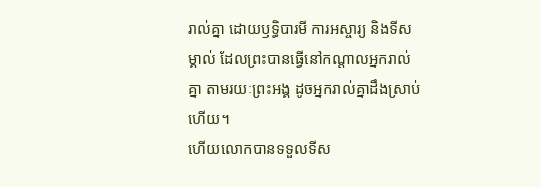រាល់គ្នា ដោយឫទ្ធិបារមី ការអស្ចារ្យ និងទីសម្គាល់ ដែលព្រះបានធ្វើនៅកណ្តាលអ្នករាល់គ្នា តាមរយៈព្រះអង្គ ដូចអ្នករាល់គ្នាដឹងស្រាប់ហើយ។
ហើយលោកបានទទួលទីស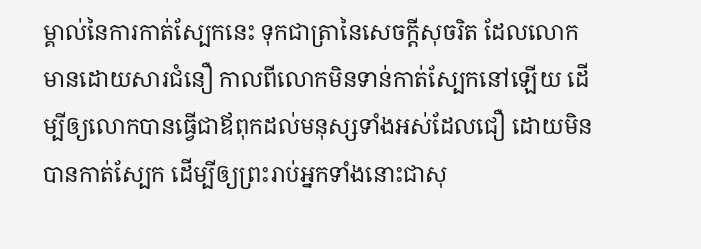ម្គាល់នៃការកាត់ស្បែកនេះ ទុកជាត្រានៃសេចក្តីសុចរិត ដែលលោកមានដោយសារជំនឿ កាលពីលោកមិនទាន់កាត់ស្បែកនៅឡើយ ដើម្បីឲ្យលោកបានធ្វើជាឪពុកដល់មនុស្សទាំងអស់ដែលជឿ ដោយមិនបានកាត់ស្បែក ដើម្បីឲ្យព្រះរាប់អ្នកទាំងនោះជាសុ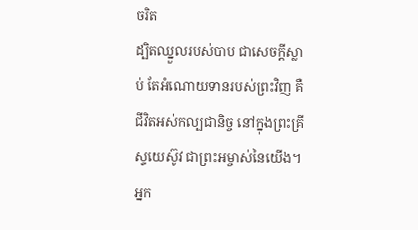ចរិត
ដ្បិតឈ្នួលរបស់បាប ជាសេចក្តីស្លាប់ តែអំណោយទានរបស់ព្រះវិញ គឺជីវិតអស់កល្បជានិច្ច នៅក្នុងព្រះគ្រីស្ទយេស៊ូវ ជាព្រះអម្ចាស់នៃយើង។
អ្នក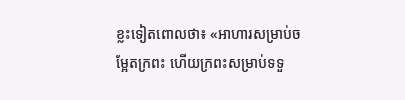ខ្លះទៀតពោលថា៖ «អាហារសម្រាប់ចម្អែតក្រពះ ហើយក្រពះសម្រាប់ទទួ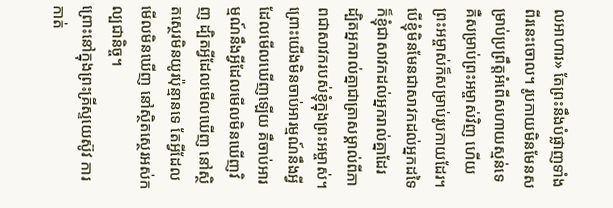លអាហារ» តែព្រះនឹងបំផ្លាញទាំងពីរនេះចោល។ រូបកាយមិនមែនសម្រាប់ប្រព្រឹត្តអំពើសហាយស្មន់ទេ គឺសម្រាប់ព្រះអម្ចាស់វិញ ហើយព្រះអម្ចាស់ក៏សម្រាប់រូបកាយដែរ។
បើខ្ញុំមិនមែនជាសាវកដល់អ្នកដទៃ ក៏ខ្ញុំជាសាវកដល់អ្នករាល់គ្នាដែរ ដ្បិតអ្នករាល់គ្នាជាត្រាសម្គាល់ពីភាពជាសាវករបស់ខ្ញុំក្នុងព្រះអម្ចាស់។
ព្រោះយើងមិនចាប់អារម្មណ៍នឹងអ្វីដែលមើលឃើញឡើយ គឺចាប់អារម្មណ៍នឹងអ្វីដែលមើលមិនឃើញវិញ ដ្បិតអ្វីដែលមើលឃើញ នៅស្ថិតស្ថេរមិនយូរប៉ុន្មានទេ តែអ្វីដែលមើលមិនឃើញ នៅស្ថិតស្ថេរអស់កល្បជានិច្ច។
ព្រោះនៅក្នុងព្រះគ្រីស្ទយេស៊ូវ ការកាត់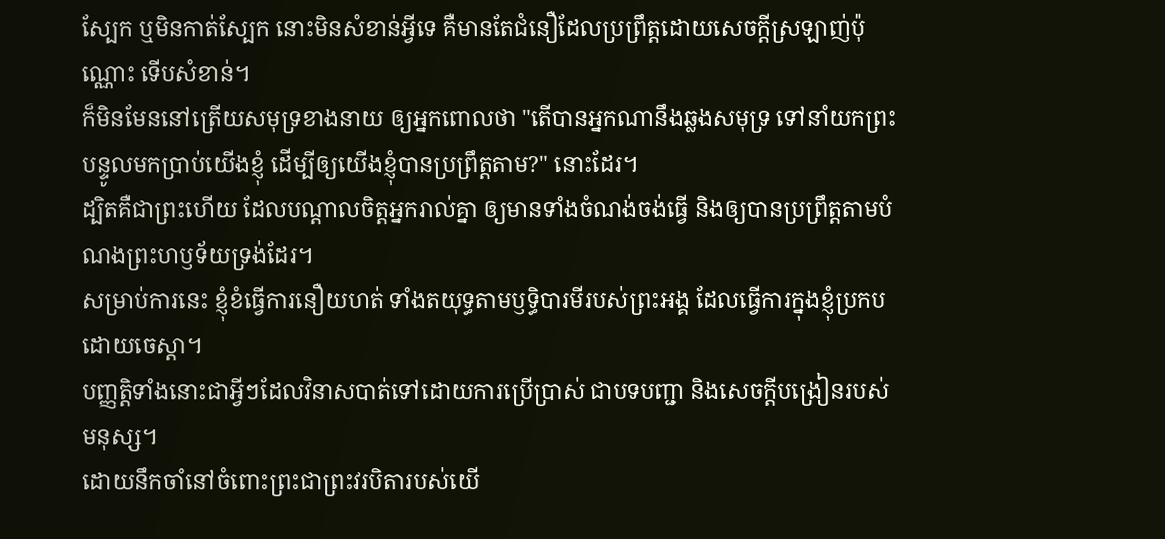ស្បែក ឬមិនកាត់ស្បែក នោះមិនសំខាន់អ្វីទេ គឺមានតែជំនឿដែលប្រព្រឹត្តដោយសេចក្ដីស្រឡាញ់ប៉ុណ្ណោះ ទើបសំខាន់។
ក៏មិនមែននៅត្រើយសមុទ្រខាងនាយ ឲ្យអ្នកពោលថា "តើបានអ្នកណានឹងឆ្លងសមុទ្រ ទៅនាំយកព្រះបន្ទូលមកប្រាប់យើងខ្ញុំ ដើម្បីឲ្យយើងខ្ញុំបានប្រព្រឹត្តតាម?" នោះដែរ។
ដ្បិតគឺជាព្រះហើយ ដែលបណ្តាលចិត្តអ្នករាល់គ្នា ឲ្យមានទាំងចំណង់ចង់ធ្វើ និងឲ្យបានប្រព្រឹត្តតាមបំណងព្រះហឫទ័យទ្រង់ដែរ។
សម្រាប់ការនេះ ខ្ញុំខំធ្វើការនឿយហត់ ទាំងតយុទ្ធតាមឫទ្ធិបារមីរបស់ព្រះអង្គ ដែលធ្វើការក្នុងខ្ញុំប្រកបដោយចេស្ដា។
បញ្ញត្តិទាំងនោះជាអ្វីៗដែលវិនាសបាត់ទៅដោយការប្រើប្រាស់ ជាបទបញ្ជា និងសេចក្តីបង្រៀនរបស់មនុស្ស។
ដោយនឹកចាំនៅចំពោះព្រះជាព្រះវរបិតារបស់យើ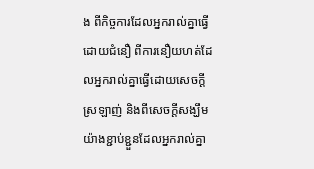ង ពីកិច្ចការដែលអ្នករាល់គ្នាធ្វើដោយជំនឿ ពីការនឿយហត់ដែលអ្នករាល់គ្នាធ្វើដោយសេចក្ដីស្រឡាញ់ និងពីសេចក្ដីសង្ឃឹមយ៉ាងខ្ជាប់ខ្ជួនដែលអ្នករាល់គ្នា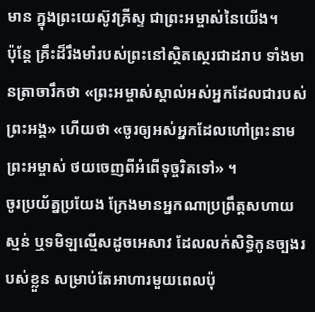មាន ក្នុងព្រះយេស៊ូវគ្រីស្ទ ជាព្រះអម្ចាស់នៃយើង។
ប៉ុន្តែ គ្រឹះដ៏រឹងមាំរបស់ព្រះនៅស្ថិតស្ថេរជាដរាប ទាំងមានត្រាចារឹកថា «ព្រះអម្ចាស់ស្គាល់អស់អ្នកដែលជារបស់ព្រះអង្គ» ហើយថា «ចូរឲ្យអស់អ្នកដែលហៅព្រះនាមព្រះអម្ចាស់ ថយចេញពីអំពើទុច្ចរិតទៅ» ។
ចូរប្រយ័ត្នប្រយែង ក្រែងមានអ្នកណាប្រព្រឹត្តសហាយស្មន់ ឬទមិឡល្មើសដូចអេសាវ ដែលលក់សិទ្ធិកូនច្បងរបស់ខ្លួន សម្រាប់តែអាហារមួយពេលប៉ុ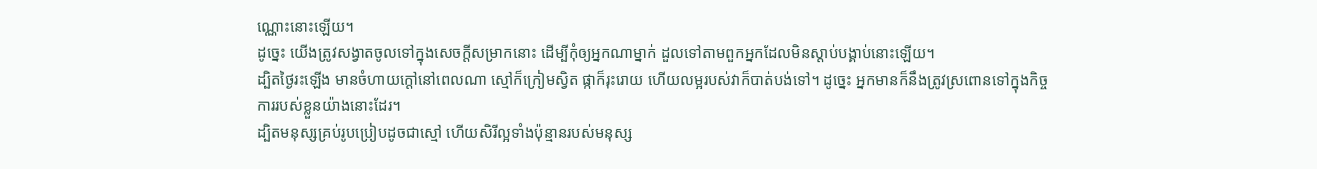ណ្ណោះនោះឡើយ។
ដូច្នេះ យើងត្រូវសង្វាតចូលទៅក្នុងសេចក្ដីសម្រាកនោះ ដើម្បីកុំឲ្យអ្នកណាម្នាក់ ដួលទៅតាមពួកអ្នកដែលមិនស្ដាប់បង្គាប់នោះឡើយ។
ដ្បិតថ្ងៃរះឡើង មានចំហាយក្តៅនៅពេលណា ស្មៅក៏ក្រៀមស្វិត ផ្កាក៏រុះរោយ ហើយលម្អរបស់វាក៏បាត់បង់ទៅ។ ដូច្នេះ អ្នកមានក៏នឹងត្រូវស្រពោនទៅក្នុងកិច្ចការរបស់ខ្លួនយ៉ាងនោះដែរ។
ដ្បិតមនុស្សគ្រប់រូបប្រៀបដូចជាស្មៅ ហើយសិរីល្អទាំងប៉ុន្មានរបស់មនុស្ស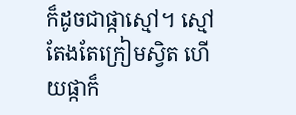ក៏ដូចជាផ្កាស្មៅ។ ស្មៅតែងតែក្រៀមស្វិត ហើយផ្កាក៏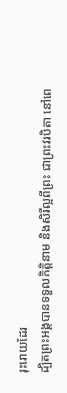រុះរោយដែរ
ដ្បិតព្រះអង្គបានទទួលកិត្តិនាម និងសិរីល្អពីព្រះ ជាព្រះវរបិតា នៅពេ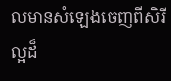លមានសំឡេងចេញពីសិរីល្អដ៏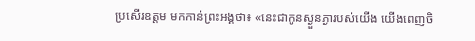ប្រសើរឧត្តម មកកាន់ព្រះអង្គថា៖ «នេះជាកូនស្ងួនភ្ងារបស់យើង យើងពេញចិ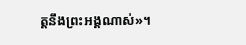ត្តនឹងព្រះអង្គណាស់»។